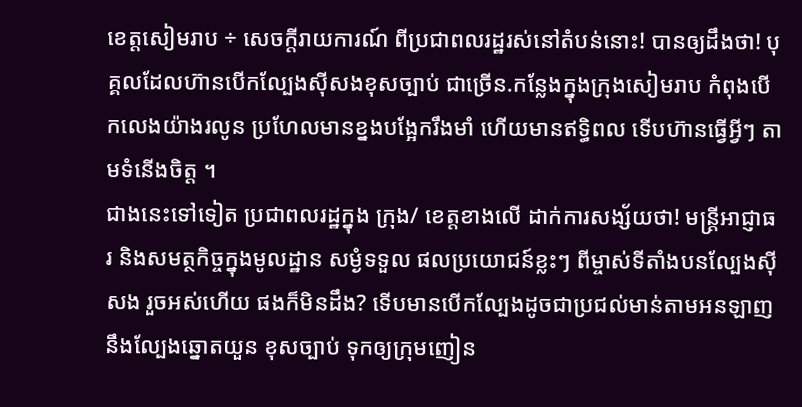ខេត្តសៀមរាប ÷ សេចក្តីរាយការណ៍ ពីប្រជាពលរដ្ឋរស់នៅតំបន់នោះ! បានឲ្យដឹងថា! បុគ្គលដែលហ៊ានបើកល្បែងស៊ីសងខុសច្បាប់ ជាច្រើន.កន្លែងក្នុងក្រុងសៀមរាប កំពុងបើកលេងយ៉ាងរលូន ប្រហែលមានខ្នងបង្អែករឹងមាំ ហើយមានឥទ្ធិពល ទើបហ៊ានធ្វើអ្វីៗ តាមទំនើងចិត្ត ។
ជាងនេះទៅទៀត ប្រជាពលរដ្ឋក្នុង ក្រុង/ ខេត្តខាងលើ ដាក់ការសង្ស័យថា! មន្ត្រីអាជ្ញាធរ និងសមត្ថកិច្ចក្នុងមូលដ្ឋាន សម្ងំទទួល ផលប្រយោជន៍ខ្លះៗ ពីម្ចាស់ទីតាំងបនល្បែងសុីសង រួចអស់ហើយ ផងក៏មិនដឹង? ទើបមានបើកល្បែងដូចជាប្រជល់មាន់តាមអនឡាញនឹងល្បែងឆ្នោតយួន ខុសច្បាប់ ទុកឲ្យក្រុមញៀន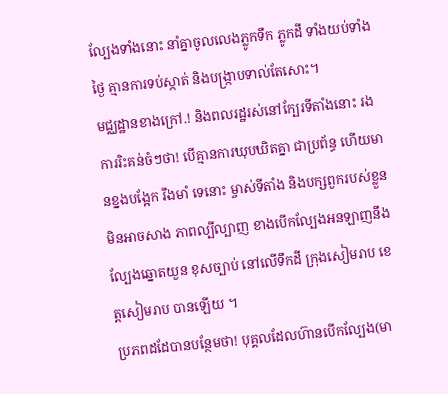ល្បែងទាំងនោះ នាំគ្នាចូលលេងភ្លូកទឹក ភ្លូកដី ទាំងយប់ទាំងថៃ្ង គ្មានការទប់ស្កាត់ និងបង្រ្កាបទាល់តែសោះ។
មជ្ឈដ្ឋានខាងក្រៅ.! និងពលរដ្ឋរស់នៅក្បែរទីតាំងនោះ រងការរិះគន់ចំៗថា! បើគ្មានការឃុបឃិតគ្នា ជាប្រព័ន្ធ ហើយមានខ្នងបង្អែក រឹងមាំ ទេនោះ ម្ចាស់ទីតាំង និងបក្សពួករបស់ខ្លួនមិនអាចសាង ភាពល្បីល្បាញ ខាងបើកល្បែងអនឡាញនឹងល្បែងឆ្នោតយួន ខុសច្បាប់ នៅលើទឹកដី ក្រុងសៀមរាប ខេត្តសៀមរាប បានឡើយ ។
ប្រភពដដែបានបន្ថែមថា! បុគ្គលដែលហ៊ានបើកល្បែង(មា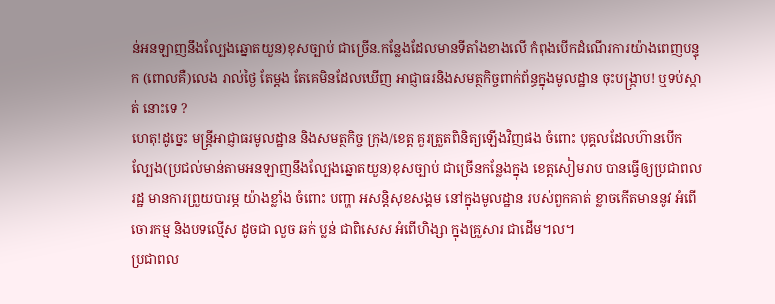ន់អនឡាញនឹងល្បែងឆ្នោតយួន)ខុសច្បាប់ ជាច្រើន.កន្លែងដែលមានទីតាំងខាងលើ កំពុងបើកដំណើរការយ៉ាងពេញបន្ទុក (ពោលគឺ)លេង រាល់ថ្ងៃ តែម្តង តែគេមិនដែលឃើញ អាជ្ញាធរនិងសមត្ថកិច្ចពាក់ព័ន្ធក្នុងមូលដ្ឋាន ចុះបង្ក្រាប! ឬទប់ស្កាត់ នោះទេ ?
ហេតុ!ដូច្នេះ មន្ត្រីអាជ្ញាធរមូលដ្ឋាន និងសមត្ថកិច្ច ក្រុង/ខេត្ដ គួរត្រួតពិនិត្យឡេីងវិញផង ចំពោះ បុគ្គលដែលហ៊ានបើកល្បែង(ប្រជល់មាន់តាមអនឡាញនឹងល្បែងឆ្នោតយួន)ខុសច្បាប់ ជាច្រើនកន្លែងក្នុង ខេត្តសៀមរាប បានធ្វើឲ្យប្រជាពលរដ្ឋ មានការព្រួយបារម្ភ យ៉ាងខ្លាំង ចំពោះ បញ្ហា អសន្តិសុខសង្គម នៅក្នុងមូលដ្ឋាន របស់ពួកគាត់ ខ្លាចកើតមាននូវ អំពើចោរកម្ម និងបទល្មើស ដូចជា លួច ឆក់ ប្លន់ ជាពិសេស អំពើហិង្សា ក្នុងគ្រួសារ ជាដើម។ល។
ប្រជាពល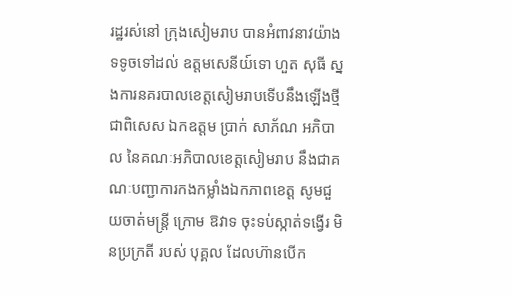រដ្ឋរស់នៅ ក្រុងសៀមរាប បានអំពាវនាវយ៉ាងទទូចទៅដល់ ឧត្តមសេនីយ៍ទោ ហួត សុធី ស្នងការនគរបាលខេត្តសៀមរាបទើបនឹងឡើងថ្មី ជាពិសេស ឯកឧត្តម ប្រាក់ សាភ័ណ អភិបាល នៃគណៈអភិបាលខេត្តសៀមរាប នឹងជាគណៈបញ្ជាការកងកម្លាំងឯកភាពខេត្ត សូមជួយចាត់មន្ត្រី ក្រោម ឱវាទ ចុះទប់ស្កាត់ទង្វើរ មិនប្រក្រតី របស់ បុគ្គល ដែលហ៊ានបើក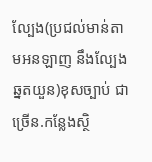ល្បែង(ប្រជល់មាន់តាមអនឡាញ នឹងល្បែងឆ្នតយួន)ខុសច្បាប់ ជាច្រើន.កន្លែងស្ថិ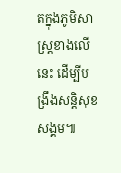តក្នុងភូមិសាស្រ្តខាងលើនេះ ដើម្បីបង្រឹងសន្តិសុខសង្គម៕